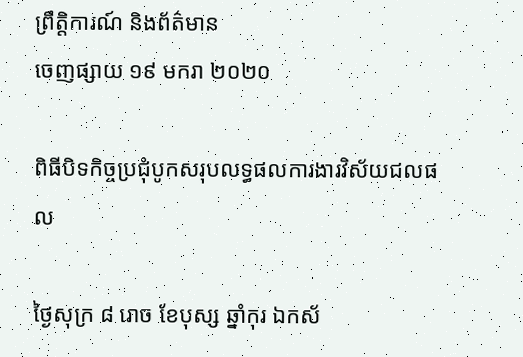ព្រឹត្តិការណ៍ និងព័ត៌មាន
ចេញផ្សាយ ១៩ មករា ២០២០

ពិធីបិទកិច្ចប្រជុំបូកសរុបលទ្ធផលការងារវិស័យជលផល

ថ្ងៃសុក្រ ៨ រោច ខែបុស្ស ឆ្នាំកុរ ឯកស័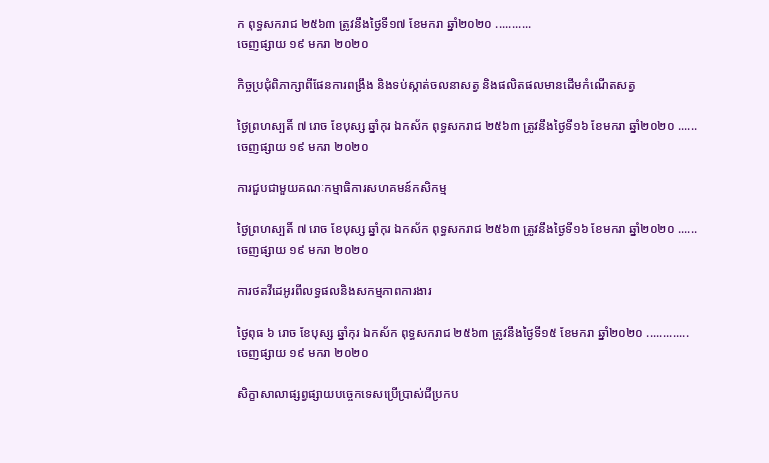ក ពុទ្ធសករាជ ២៥៦៣ ត្រូវនឹងថ្ងៃទី១៧ ខែមករា ឆ្នាំ២០២០ ...........
ចេញផ្សាយ ១៩ មករា ២០២០

កិច្ចប្រជុំពិភាក្សាពីផែនការពង្រឹង និងទប់ស្កាត់ចលនាសត្វ និងផលិតផលមានដើមកំណើតសត្វ

ថ្ងៃព្រហស្បតិ៍ ៧ រោច ខែបុស្ស ឆ្នាំកុរ ឯកស័ក ពុទ្ធសករាជ ២៥៦៣ ត្រូវនឹងថ្ងៃទី១៦ ខែមករា ឆ្នាំ២០២០ ......
ចេញផ្សាយ ១៩ មករា ២០២០

ការជួបជាមួយគណៈកម្មាធិការសហគមន៍កសិកម្ម

ថ្ងៃព្រហស្បតិ៍ ៧ រោច ខែបុស្ស ឆ្នាំកុរ ឯកស័ក ពុទ្ធសករាជ ២៥៦៣ ត្រូវនឹងថ្ងៃទី១៦ ខែមករា ឆ្នាំ២០២០ ......
ចេញផ្សាយ ១៩ មករា ២០២០

ការថតវីដេអូរពីលទ្ធផលនិងសកម្មភាពការងារ

ថ្ងៃពុធ ៦ រោច ខែបុស្ស ឆ្នាំកុរ ឯកស័ក ពុទ្ធសករាជ ២៥៦៣ ត្រូវនឹងថ្ងៃទី១៥ ខែមករា ឆ្នាំ២០២០ .............
ចេញផ្សាយ ១៩ មករា ២០២០

សិក្ខាសាលាផ្សព្វផ្សាយបច្ចេកទេសប្រើប្រាស់ជីប្រកប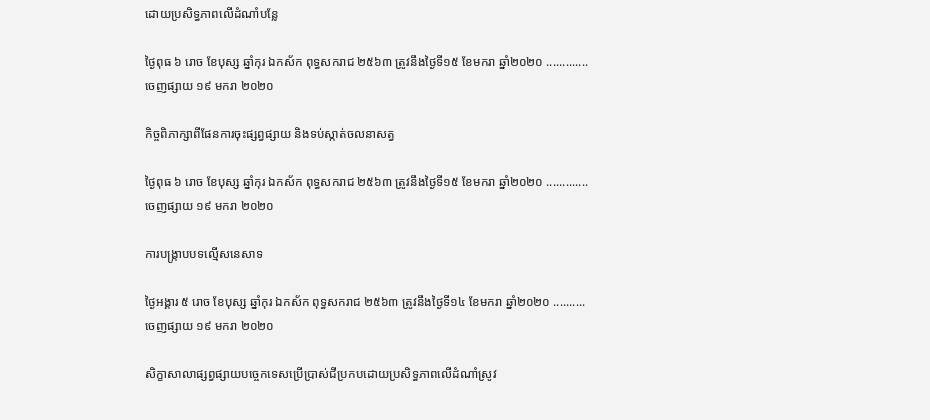ដោយប្រសិទ្ធភាពលើដំណាំបន្លែ

ថ្ងៃពុធ ៦ រោច ខែបុស្ស ឆ្នាំកុរ ឯកស័ក ពុទ្ធសករាជ ២៥៦៣ ត្រូវនឹងថ្ងៃទី១៥ ខែមករា ឆ្នាំ២០២០ .............
ចេញផ្សាយ ១៩ មករា ២០២០

កិច្ចពិភាក្សាពីផែនការចុះផ្សព្វផ្សាយ និងទប់ស្កាត់ចលនាសត្វ

ថ្ងៃពុធ ៦ រោច ខែបុស្ស ឆ្នាំកុរ ឯកស័ក ពុទ្ធសករាជ ២៥៦៣ ត្រូវនឹងថ្ងៃទី១៥ ខែមករា ឆ្នាំ២០២០ .............
ចេញផ្សាយ ១៩ មករា ២០២០

ការបង្រ្កាបបទល្មើសនេសាទ

ថ្ងៃអង្គារ ៥ រោច ខែបុស្ស ឆ្នាំកុរ ឯកស័ក ពុទ្ធសករាជ ២៥៦៣ ត្រូវនឹងថ្ងៃទី១៤ ខែមករា ឆ្នាំ២០២០ ..........
ចេញផ្សាយ ១៩ មករា ២០២០

សិក្ខាសាលាផ្សព្វផ្សាយបច្ចេកទេសប្រើប្រាស់ជីប្រកបដោយប្រសិទ្ធភាពលើដំណាំស្រូវ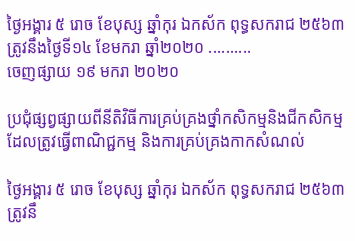ថ្ងៃអង្គារ ៥ រោច ខែបុស្ស ឆ្នាំកុរ ឯកស័ក ពុទ្ធសករាជ ២៥៦៣ ត្រូវនឹងថ្ងៃទី១៤ ខែមករា ឆ្នាំ២០២០ ..........
ចេញផ្សាយ ១៩ មករា ២០២០

ប្រជុំផ្សព្វផ្សាយពីនីតិវិធីការគ្រប់គ្រងថ្នាំកសិកម្មនិងជីកសិកម្មដែលត្រូវធ្វើពាណិជ្ជកម្ម និងការគ្រប់គ្រងកាកសំណល់

ថ្ងៃអង្គារ ៥ រោច ខែបុស្ស ឆ្នាំកុរ ឯកស័ក ពុទ្ធសករាជ ២៥៦៣ ត្រូវនឹ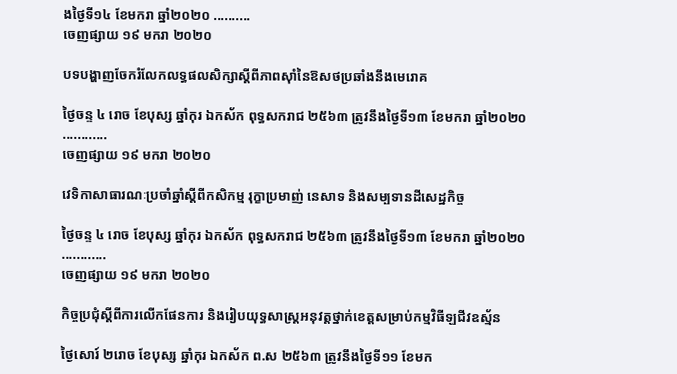ងថ្ងៃទី១៤ ខែមករា ឆ្នាំ២០២០ ..........
ចេញផ្សាយ ១៩ មករា ២០២០

បទបង្ហាញចែករំលែកលទ្ធផលសិក្សាស្តីពីភាពស៊ាំនៃឱសថប្រឆាំងនឹងមេរោគ

ថ្ងៃចន្ទ ៤ រោច ខែបុស្ស ឆ្នាំកុរ ឯកស័ក ពុទ្ធសករាជ ២៥៦៣ ត្រូវនឹងថ្ងៃទី១៣ ខែមករា ឆ្នាំ២០២០ ............
ចេញផ្សាយ ១៩ មករា ២០២០

វេទិកាសាធារណៈប្រចាំឆ្នាំស្តីពីកសិកម្ម រុក្ខាប្រមាញ់ នេសាទ និងសម្បទានដីសេដ្ឋកិច្ច

ថ្ងៃចន្ទ ៤ រោច ខែបុស្ស ឆ្នាំកុរ ឯកស័ក ពុទ្ធសករាជ ២៥៦៣ ត្រូវនឹងថ្ងៃទី១៣ ខែមករា ឆ្នាំ២០២០ ............
ចេញផ្សាយ ១៩ មករា ២០២០

កិច្ចប្រជុំស្តីពីការលើកផែនការ និងរៀបយុទ្ធសាស្ត្រអនុវត្តថ្នាក់ខេត្តសម្រាប់កម្មវិធីឡជីវឧស្ម័ន

ថ្ងៃសោរ៍ ២រោច ខែបុស្ស ឆ្នាំកុរ ឯកស័ក ព.ស ២៥៦៣ ត្រូវនឹងថ្ងៃទី១១ ខែមក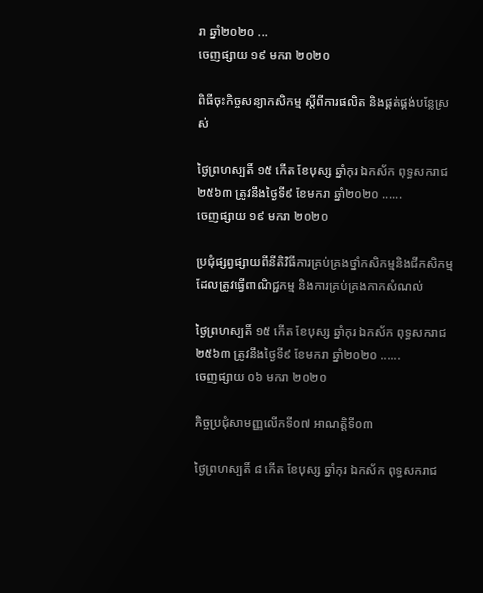រា ឆ្នាំ២០២០ ...
ចេញផ្សាយ ១៩ មករា ២០២០

ពិធីចុះកិច្ចសន្យាកសិកម្ម ស្តីពីការផលិត និងផ្គត់ផ្គង់បន្លែស្រស់

ថ្ងៃព្រហស្បតិ៍ ១៥ កើត ខែបុស្ស ឆ្នាំកុរ ឯកស័ក ពុទ្ធសករាជ ២៥៦៣ ត្រូវនឹងថ្ងៃទី៩ ខែមករា ឆ្នាំ២០២០ ......
ចេញផ្សាយ ១៩ មករា ២០២០

ប្រជុំផ្សព្វផ្សាយពីនីតិវិធីការគ្រប់គ្រងថ្នាំកសិកម្មនិងជីកសិកម្មដែលត្រូវធ្វើពាណិជ្ជកម្ម និងការគ្រប់គ្រងកាកសំណល់

ថ្ងៃព្រហស្បតិ៍ ១៥ កើត ខែបុស្ស ឆ្នាំកុរ ឯកស័ក ពុទ្ធសករាជ ២៥៦៣ ត្រូវនឹងថ្ងៃទី៩ ខែមករា ឆ្នាំ២០២០ ......
ចេញផ្សាយ ០៦ មករា ២០២០

កិច្ចប្រជុំសាមញ្ញលើកទី០៧ អាណត្តិទី០៣

ថ្ងៃព្រហស្បតិ៍ ៨ កើត ខែបុស្ស ឆ្នាំកុរ ឯកស័ក ពុទ្ធសករាជ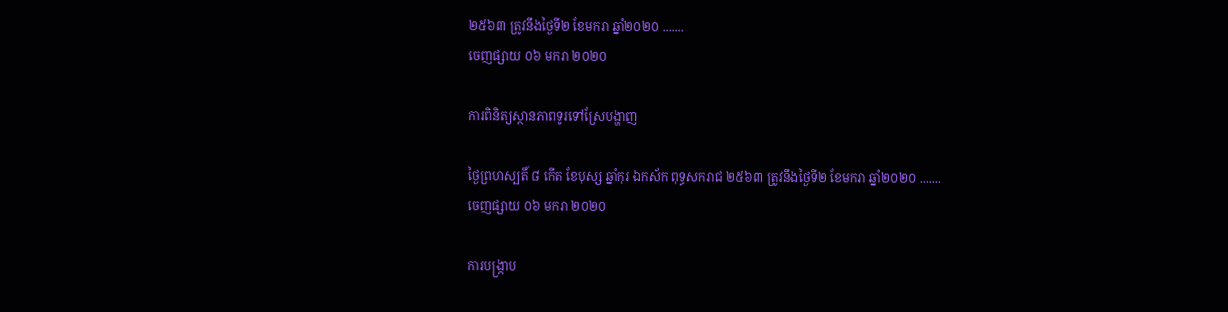២៥៦៣ ត្រូវនឹងថ្ងៃទី២ ខែមករា ឆ្នាំ២០២០ .......
ចេញផ្សាយ ០៦ មករា ២០២០

ការពិនិត្យស្ថានភាពទូរទៅស្រែបង្ហាញ

ថ្ងៃព្រហស្បតិ៍ ៨ កើត ខែបុស្ស ឆ្នាំកុរ ឯកស័ក ពុទ្ធសករាជ ២៥៦៣ ត្រូវនឹងថ្ងៃទី២ ខែមករា ឆ្នាំ២០២០ .......
ចេញផ្សាយ ០៦ មករា ២០២០

ការបង្រ្កាប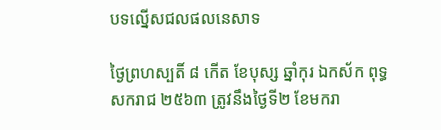បទល្នើសជលផលនេសាទ

ថ្ងៃព្រហស្បតិ៍ ៨ កើត ខែបុស្ស ឆ្នាំកុរ ឯកស័ក ពុទ្ធសករាជ ២៥៦៣ ត្រូវនឹងថ្ងៃទី២ ខែមករា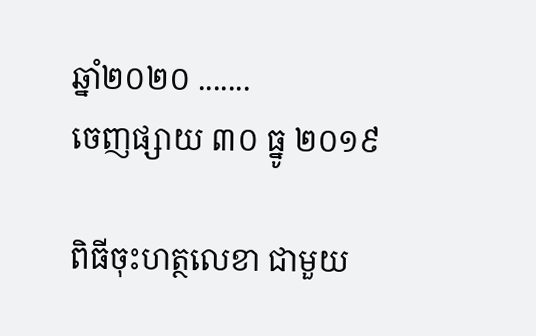ឆ្នាំ២០២០ .......
ចេញផ្សាយ ៣០ ធ្នូ ២០១៩

ពិធីចុះហត្ថលេខា ជាមួយ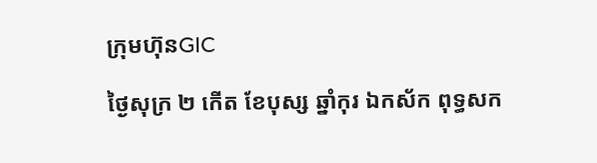ក្រុមហ៊ុនGIC

ថ្ងៃសុក្រ ២ កើត ខែបុស្ស ឆ្នាំកុរ ឯកស័ក ពុទ្ធសក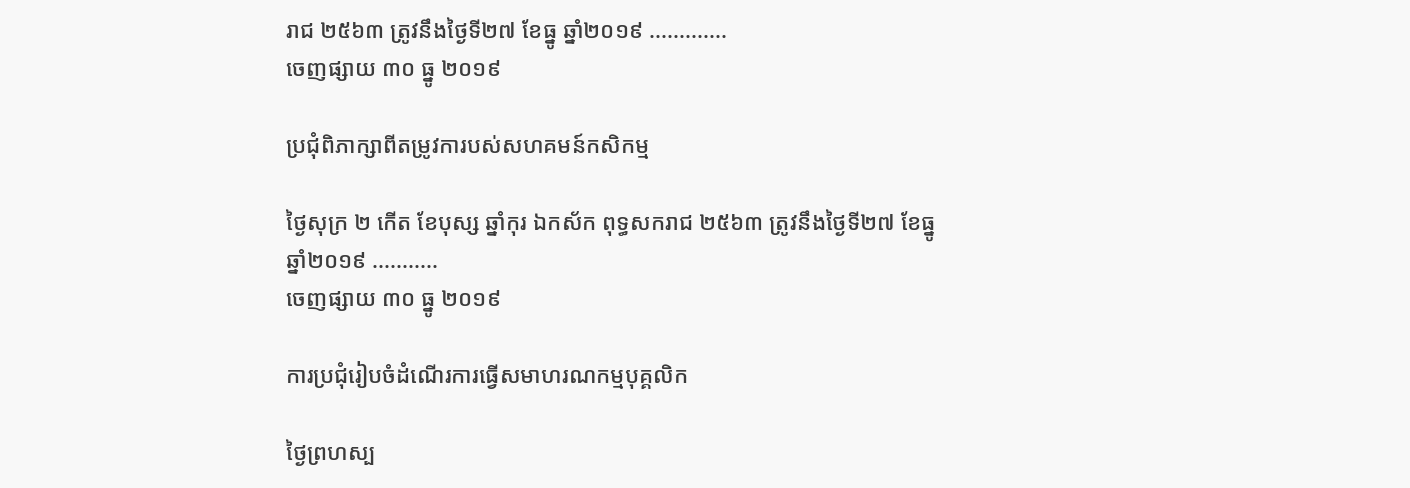រាជ ២៥៦៣ ត្រូវនឹងថ្ងៃទី២៧ ខែធ្នូ ឆ្នាំ២០១៩ .............
ចេញផ្សាយ ៣០ ធ្នូ ២០១៩

ប្រជុំពិភាក្សាពីតម្រូវការបស់សហគមន៍កសិកម្ម

ថ្ងៃសុក្រ ២ កើត ខែបុស្ស ឆ្នាំកុរ ឯកស័ក ពុទ្ធសករាជ ២៥៦៣ ត្រូវនឹងថ្ងៃទី២៧ ខែធ្នូ ឆ្នាំ២០១៩ ...........
ចេញផ្សាយ ៣០ ធ្នូ ២០១៩

ការប្រជុំរៀបចំដំណើរការធ្វើសមាហរណកម្មបុគ្គលិក

ថ្ងៃព្រហស្ប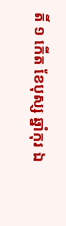តិ៍ ១ កើត ខែបុស្ស ឆ្នាំកុរ ឯ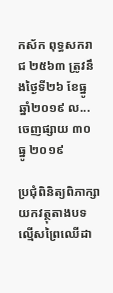កស័ក ពុទ្ធសករាជ ២៥៦៣ ត្រូវនឹងថ្ងៃទី២៦ ខែធ្នូ ឆ្នាំ២០១៩ ល...
ចេញផ្សាយ ៣០ ធ្នូ ២០១៩

ប្រជុំពិនិត្យពិភាក្សាយកវត្ថុតាងបទល្មើសព្រៃឈើដា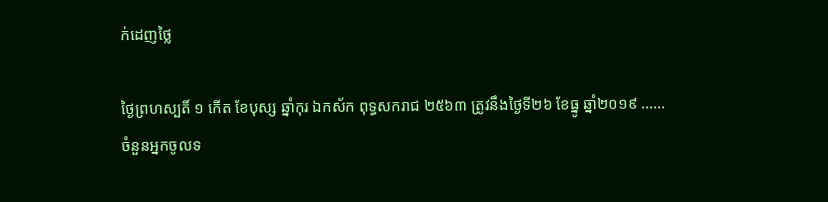ក់ដេញថ្លៃ

ថ្ងៃព្រហស្បតិ៍ ១ កើត ខែបុស្ស ឆ្នាំកុរ ឯកស័ក ពុទ្ធសករាជ ២៥៦៣ ត្រូវនឹងថ្ងៃទី២៦ ខែធ្នូ ឆ្នាំ២០១៩ ......
ចំនួនអ្នកចូលទ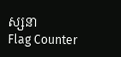ស្សនា
Flag Counter